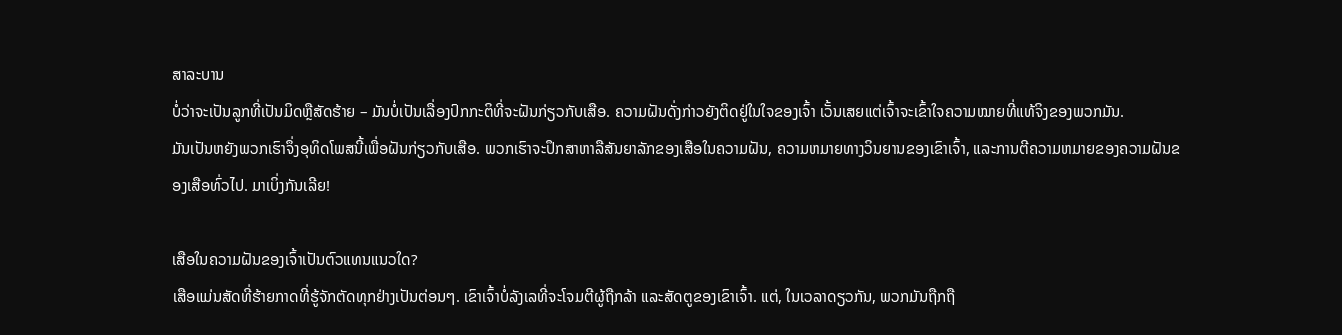ສາລະບານ
ບໍ່ວ່າຈະເປັນລູກທີ່ເປັນມິດຫຼືສັດຮ້າຍ – ມັນບໍ່ເປັນເລື່ອງປົກກະຕິທີ່ຈະຝັນກ່ຽວກັບເສືອ. ຄວາມຝັນດັ່ງກ່າວຍັງຕິດຢູ່ໃນໃຈຂອງເຈົ້າ ເວັ້ນເສຍແຕ່ເຈົ້າຈະເຂົ້າໃຈຄວາມໝາຍທີ່ແທ້ຈິງຂອງພວກມັນ.
ມັນເປັນຫຍັງພວກເຮົາຈຶ່ງອຸທິດໂພສນີ້ເພື່ອຝັນກ່ຽວກັບເສືອ. ພວກເຮົາຈະປຶກສາຫາລືສັນຍາລັກຂອງເສືອໃນຄວາມຝັນ, ຄວາມຫມາຍທາງວິນຍານຂອງເຂົາເຈົ້າ, ແລະການຕີຄວາມຫມາຍຂອງຄວາມຝັນຂອງເສືອທົ່ວໄປ. ມາເບິ່ງກັນເລີຍ!

ເສືອໃນຄວາມຝັນຂອງເຈົ້າເປັນຕົວແທນແນວໃດ?
ເສືອແມ່ນສັດທີ່ຮ້າຍກາດທີ່ຮູ້ຈັກຕັດທຸກຢ່າງເປັນຕ່ອນໆ. ເຂົາເຈົ້າບໍ່ລັງເລທີ່ຈະໂຈມຕີຜູ້ຖືກລ້າ ແລະສັດຕູຂອງເຂົາເຈົ້າ. ແຕ່, ໃນເວລາດຽວກັນ, ພວກມັນຖືກຖື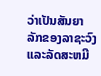ວ່າເປັນສັນຍາລັກຂອງລາຊະວົງແລະລັດສະຫມີ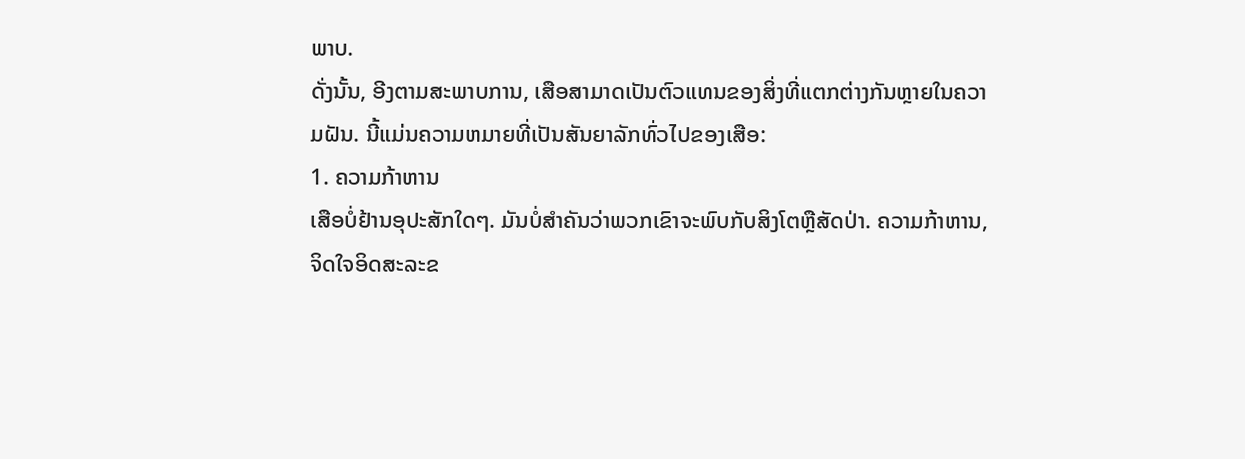ພາບ.
ດັ່ງນັ້ນ, ອີງຕາມສະພາບການ, ເສືອສາມາດເປັນຕົວແທນຂອງສິ່ງທີ່ແຕກຕ່າງກັນຫຼາຍໃນຄວາມຝັນ. ນີ້ແມ່ນຄວາມຫມາຍທີ່ເປັນສັນຍາລັກທົ່ວໄປຂອງເສືອ:
1. ຄວາມກ້າຫານ
ເສືອບໍ່ຢ້ານອຸປະສັກໃດໆ. ມັນບໍ່ສໍາຄັນວ່າພວກເຂົາຈະພົບກັບສິງໂຕຫຼືສັດປ່າ. ຄວາມກ້າຫານ, ຈິດໃຈອິດສະລະຂ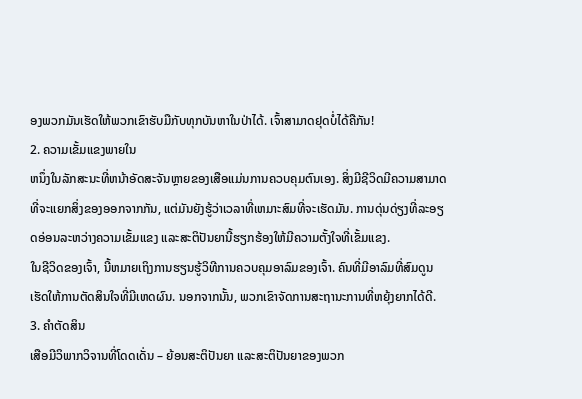ອງພວກມັນເຮັດໃຫ້ພວກເຂົາຮັບມືກັບທຸກບັນຫາໃນປ່າໄດ້. ເຈົ້າສາມາດຢຸດບໍ່ໄດ້ຄືກັນ!
2. ຄວາມເຂັ້ມແຂງພາຍໃນ
ຫນຶ່ງໃນລັກສະນະທີ່ຫນ້າອັດສະຈັນຫຼາຍຂອງເສືອແມ່ນການຄວບຄຸມຕົນເອງ. ສິ່ງມີຊີວິດມີຄວາມສາມາດທີ່ຈະແຍກສິ່ງຂອງອອກຈາກກັນ, ແຕ່ມັນຍັງຮູ້ວ່າເວລາທີ່ເຫມາະສົມທີ່ຈະເຮັດມັນ. ການດຸ່ນດ່ຽງທີ່ລະອຽດອ່ອນລະຫວ່າງຄວາມເຂັ້ມແຂງ ແລະສະຕິປັນຍານີ້ຮຽກຮ້ອງໃຫ້ມີຄວາມຕັ້ງໃຈທີ່ເຂັ້ມແຂງ.
ໃນຊີວິດຂອງເຈົ້າ, ນີ້ຫມາຍເຖິງການຮຽນຮູ້ວິທີການຄວບຄຸມອາລົມຂອງເຈົ້າ. ຄົນທີ່ມີອາລົມທີ່ສົມດູນເຮັດໃຫ້ການຕັດສິນໃຈທີ່ມີເຫດຜົນ. ນອກຈາກນັ້ນ, ພວກເຂົາຈັດການສະຖານະການທີ່ຫຍຸ້ງຍາກໄດ້ດີ.
3. ຄໍາຕັດສິນ
ເສືອມີວິພາກວິຈານທີ່ໂດດເດັ່ນ – ຍ້ອນສະຕິປັນຍາ ແລະສະຕິປັນຍາຂອງພວກ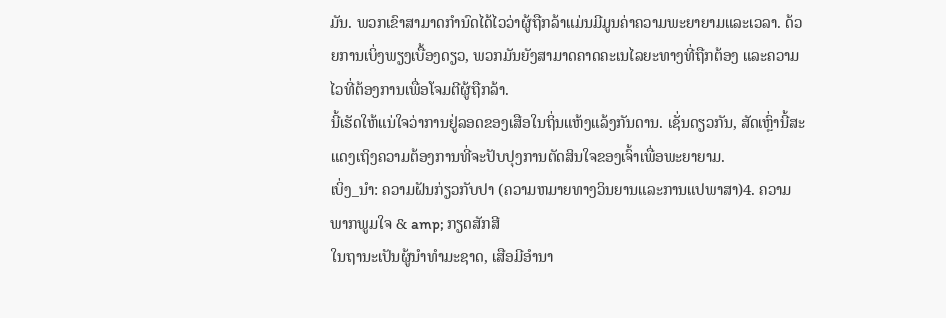ມັນ. ພວກເຂົາສາມາດກໍານົດໄດ້ໄວວ່າຜູ້ຖືກລ້າແມ່ນມີມູນຄ່າຄວາມພະຍາຍາມແລະເວລາ. ດ້ວຍການເບິ່ງພຽງເບື້ອງດຽວ, ພວກມັນຍັງສາມາດຄາດຄະເນໄລຍະທາງທີ່ຖືກຕ້ອງ ແລະຄວາມໄວທີ່ຕ້ອງການເພື່ອໂຈມຕີຜູ້ຖືກລ້າ.
ນີ້ເຮັດໃຫ້ແນ່ໃຈວ່າການຢູ່ລອດຂອງເສືອໃນຖິ່ນແຫ້ງແລ້ງກັນດານ. ເຊັ່ນດຽວກັນ, ສັດເຫຼົ່ານີ້ສະແດງເຖິງຄວາມຕ້ອງການທີ່ຈະປັບປຸງການຕັດສິນໃຈຂອງເຈົ້າເພື່ອພະຍາຍາມ.
ເບິ່ງ_ນຳ: ຄວາມຝັນກ່ຽວກັບປາ (ຄວາມຫມາຍທາງວິນຍານແລະການແປພາສາ)4. ຄວາມພາກພູມໃຈ & amp; ກຽດສັກສີ
ໃນຖານະເປັນຜູ້ນໍາທໍາມະຊາດ, ເສືອມີອຳນາ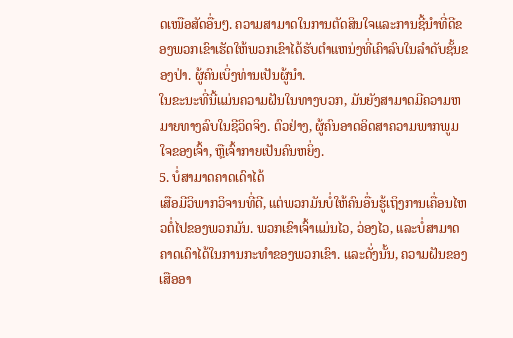ດເໜືອສັດອື່ນໆ. ຄວາມສາມາດໃນການຕັດສິນໃຈແລະການຊີ້ນໍາທີ່ດີຂອງພວກເຂົາເຮັດໃຫ້ພວກເຂົາໄດ້ຮັບຕໍາແຫນ່ງທີ່ເຄົາລົບໃນລໍາດັບຊັ້ນຂອງປ່າ. ຜູ້ຄົນເບິ່ງທ່ານເປັນຜູ້ນໍາ.
ໃນຂະນະທີ່ນີ້ແມ່ນຄວາມຝັນໃນທາງບວກ, ມັນຍັງສາມາດມີຄວາມຫມາຍທາງລົບໃນຊີວິດຈິງ. ຕົວຢ່າງ, ຜູ້ຄົນອາດອິດສາຄວາມພາກພູມໃຈຂອງເຈົ້າ, ຫຼືເຈົ້າກາຍເປັນຄົນຫຍິ່ງ.
5. ບໍ່ສາມາດຄາດເດົາໄດ້
ເສືອມີວິພາກວິຈານທີ່ດີ, ແຕ່ພວກມັນບໍ່ໃຫ້ຄົນອື່ນຮູ້ເຖິງການເຄື່ອນໄຫວຕໍ່ໄປຂອງພວກມັນ. ພວກເຂົາເຈົ້າແມ່ນໄວ, ວ່ອງໄວ, ແລະບໍ່ສາມາດຄາດເດົາໄດ້ໃນການກະທໍາຂອງພວກເຂົາ. ແລະດັ່ງນັ້ນ, ຄວາມຝັນຂອງເສືອອາ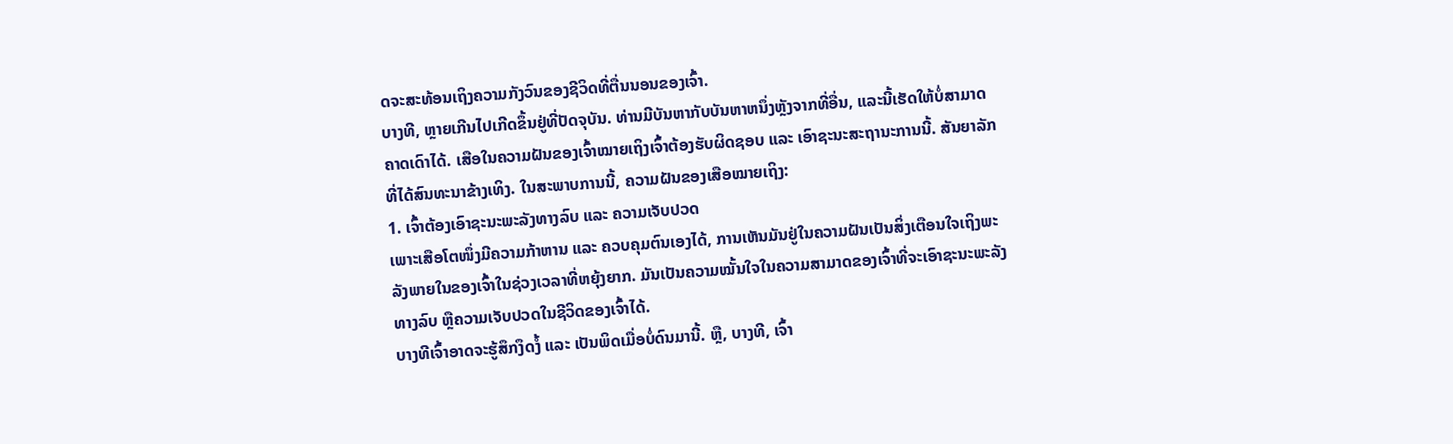ດຈະສະທ້ອນເຖິງຄວາມກັງວົນຂອງຊີວິດທີ່ຕື່ນນອນຂອງເຈົ້າ.
ບາງທີ, ຫຼາຍເກີນໄປເກີດຂຶ້ນຢູ່ທີ່ປັດຈຸບັນ. ທ່ານມີບັນຫາກັບບັນຫາຫນຶ່ງຫຼັງຈາກທີ່ອື່ນ, ແລະນີ້ເຮັດໃຫ້ບໍ່ສາມາດຄາດເດົາໄດ້. ເສືອໃນຄວາມຝັນຂອງເຈົ້າໝາຍເຖິງເຈົ້າຕ້ອງຮັບຜິດຊອບ ແລະ ເອົາຊະນະສະຖານະການນີ້. ສັນຍາລັກທີ່ໄດ້ສົນທະນາຂ້າງເທິງ. ໃນສະພາບການນີ້, ຄວາມຝັນຂອງເສືອໝາຍເຖິງ:
1. ເຈົ້າຕ້ອງເອົາຊະນະພະລັງທາງລົບ ແລະ ຄວາມເຈັບປວດ
ເພາະເສືອໂຕໜຶ່ງມີຄວາມກ້າຫານ ແລະ ຄວບຄຸມຕົນເອງໄດ້, ການເຫັນມັນຢູ່ໃນຄວາມຝັນເປັນສິ່ງເຕືອນໃຈເຖິງພະລັງພາຍໃນຂອງເຈົ້າໃນຊ່ວງເວລາທີ່ຫຍຸ້ງຍາກ. ມັນເປັນຄວາມໝັ້ນໃຈໃນຄວາມສາມາດຂອງເຈົ້າທີ່ຈະເອົາຊະນະພະລັງທາງລົບ ຫຼືຄວາມເຈັບປວດໃນຊີວິດຂອງເຈົ້າໄດ້.
ບາງທີເຈົ້າອາດຈະຮູ້ສຶກງຶດງໍ້ ແລະ ເປັນພິດເມື່ອບໍ່ດົນມານີ້. ຫຼື, ບາງທີ, ເຈົ້າ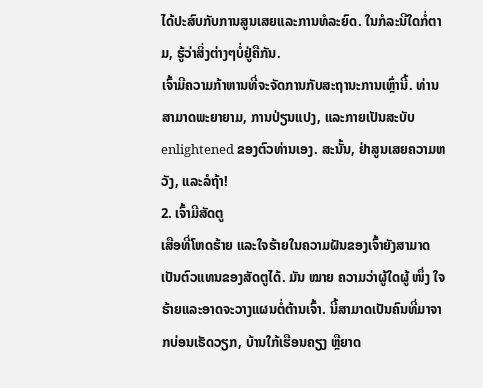ໄດ້ປະສົບກັບການສູນເສຍແລະການທໍລະຍົດ. ໃນກໍລະນີໃດກໍ່ຕາມ, ຮູ້ວ່າສິ່ງຕ່າງໆບໍ່ຢູ່ຄືກັນ.
ເຈົ້າມີຄວາມກ້າຫານທີ່ຈະຈັດການກັບສະຖານະການເຫຼົ່ານີ້. ທ່ານສາມາດພະຍາຍາມ, ການປ່ຽນແປງ, ແລະກາຍເປັນສະບັບ enlightened ຂອງຕົວທ່ານເອງ. ສະນັ້ນ, ຢ່າສູນເສຍຄວາມຫວັງ, ແລະລໍຖ້າ!
2. ເຈົ້າມີສັດຕູ
ເສືອທີ່ໂຫດຮ້າຍ ແລະໃຈຮ້າຍໃນຄວາມຝັນຂອງເຈົ້າຍັງສາມາດເປັນຕົວແທນຂອງສັດຕູໄດ້. ມັນ ໝາຍ ຄວາມວ່າຜູ້ໃດຜູ້ ໜຶ່ງ ໃຈຮ້າຍແລະອາດຈະວາງແຜນຕໍ່ຕ້ານເຈົ້າ. ນີ້ສາມາດເປັນຄົນທີ່ມາຈາກບ່ອນເຮັດວຽກ, ບ້ານໃກ້ເຮືອນຄຽງ ຫຼືຍາດ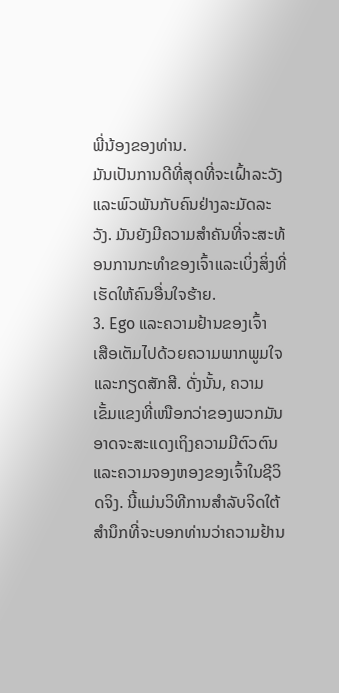ພີ່ນ້ອງຂອງທ່ານ.
ມັນເປັນການດີທີ່ສຸດທີ່ຈະເຝົ້າລະວັງ ແລະພົວພັນກັບຄົນຢ່າງລະມັດລະວັງ. ມັນຍັງມີຄວາມສໍາຄັນທີ່ຈະສະທ້ອນການກະທໍາຂອງເຈົ້າແລະເບິ່ງສິ່ງທີ່ເຮັດໃຫ້ຄົນອື່ນໃຈຮ້າຍ.
3. Ego ແລະຄວາມຢ້ານຂອງເຈົ້າ
ເສືອເຕັມໄປດ້ວຍຄວາມພາກພູມໃຈ ແລະກຽດສັກສີ. ດັ່ງນັ້ນ, ຄວາມເຂັ້ມແຂງທີ່ເໜືອກວ່າຂອງພວກມັນອາດຈະສະແດງເຖິງຄວາມມີຕົວຕົນແລະຄວາມຈອງຫອງຂອງເຈົ້າໃນຊີວິດຈິງ. ນີ້ແມ່ນວິທີການສໍາລັບຈິດໃຕ້ສໍານຶກທີ່ຈະບອກທ່ານວ່າຄວາມຢ້ານ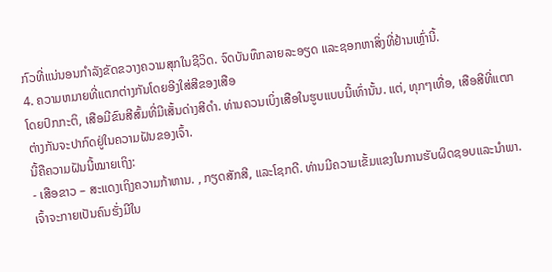ກົວທີ່ແນ່ນອນກໍາລັງຂັດຂວາງຄວາມສຸກໃນຊີວິດ. ຈົດບັນທຶກລາຍລະອຽດ ແລະຊອກຫາສິ່ງທີ່ຢ້ານເຫຼົ່ານີ້.
4. ຄວາມຫມາຍທີ່ແຕກຕ່າງກັນໂດຍອີງໃສ່ສີຂອງເສືອ
ໂດຍປົກກະຕິ, ເສືອມີຂົນສີສົ້ມທີ່ມີເສັ້ນດ່າງສີດໍາ. ທ່ານຄວນເບິ່ງເສືອໃນຮູບແບບນີ້ເທົ່ານັ້ນ. ແຕ່, ທຸກໆເທື່ອ, ເສືອສີທີ່ແຕກຕ່າງກັນຈະປາກົດຢູ່ໃນຄວາມຝັນຂອງເຈົ້າ.
ນີ້ຄືຄວາມຝັນນີ້ໝາຍເຖິງ:
- ເສືອຂາວ – ສະແດງເຖິງຄວາມກ້າຫານ. , ກຽດສັກສີ, ແລະໂຊກດີ. ທ່ານມີຄວາມເຂັ້ມແຂງໃນການຮັບຜິດຊອບແລະນໍາພາ. ເຈົ້າຈະກາຍເປັນຄົນຮັ່ງມີໃນ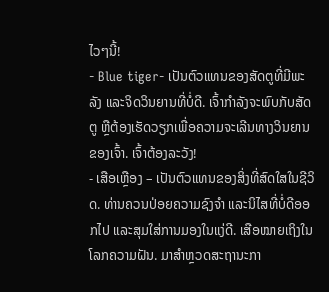ໄວໆນີ້!
- Blue tiger- ເປັນຕົວແທນຂອງສັດຕູທີ່ມີພະລັງ ແລະຈິດວິນຍານທີ່ບໍ່ດີ. ເຈົ້າກຳລັງຈະພົບກັບສັດຕູ ຫຼືຕ້ອງເຮັດວຽກເພື່ອຄວາມຈະເລີນທາງວິນຍານຂອງເຈົ້າ. ເຈົ້າຕ້ອງລະວັງ!
- ເສືອເຫຼືອງ – ເປັນຕົວແທນຂອງສິ່ງທີ່ສົດໃສໃນຊີວິດ. ທ່ານຄວນປ່ອຍຄວາມຊົງຈຳ ແລະນິໄສທີ່ບໍ່ດີອອກໄປ ແລະສຸມໃສ່ການມອງໃນແງ່ດີ. ເສືອໝາຍເຖິງໃນໂລກຄວາມຝັນ. ມາສຳຫຼວດສະຖານະກາ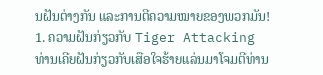ນຝັນຕ່າງກັນ ແລະການຕີຄວາມໝາຍຂອງພວກມັນ!
1. ຄວາມຝັນກ່ຽວກັບ Tiger Attacking
ທ່ານເຄີຍຝັນກ່ຽວກັບເສືອໃຈຮ້າຍແລ່ນມາໂຈມຕີທ່ານ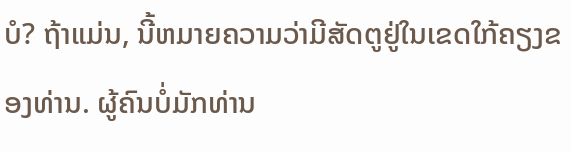ບໍ? ຖ້າແມ່ນ, ນີ້ຫມາຍຄວາມວ່າມີສັດຕູຢູ່ໃນເຂດໃກ້ຄຽງຂອງທ່ານ. ຜູ້ຄົນບໍ່ມັກທ່ານ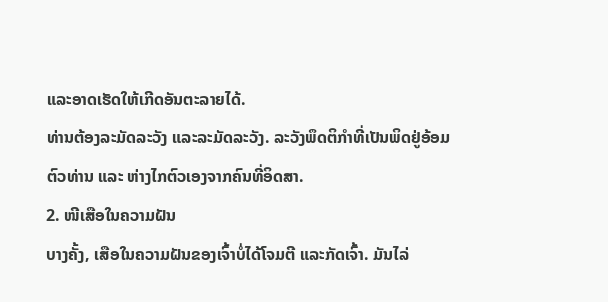ແລະອາດເຮັດໃຫ້ເກີດອັນຕະລາຍໄດ້.
ທ່ານຕ້ອງລະມັດລະວັງ ແລະລະມັດລະວັງ. ລະວັງພຶດຕິກຳທີ່ເປັນພິດຢູ່ອ້ອມຕົວທ່ານ ແລະ ຫ່າງໄກຕົວເອງຈາກຄົນທີ່ອິດສາ.
2. ໜີເສືອໃນຄວາມຝັນ
ບາງຄັ້ງ, ເສືອໃນຄວາມຝັນຂອງເຈົ້າບໍ່ໄດ້ໂຈມຕີ ແລະກັດເຈົ້າ. ມັນໄລ່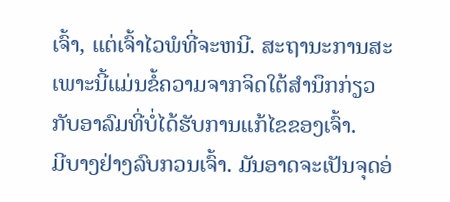ເຈົ້າ, ແຕ່ເຈົ້າໄວພໍທີ່ຈະຫນີ. ສະຖານະການສະເພາະນີ້ແມ່ນຂໍ້ຄວາມຈາກຈິດໃຕ້ສຳນຶກກ່ຽວກັບອາລົມທີ່ບໍ່ໄດ້ຮັບການແກ້ໄຂຂອງເຈົ້າ.
ມີບາງຢ່າງລົບກວນເຈົ້າ. ມັນອາດຈະເປັນຈຸດອ່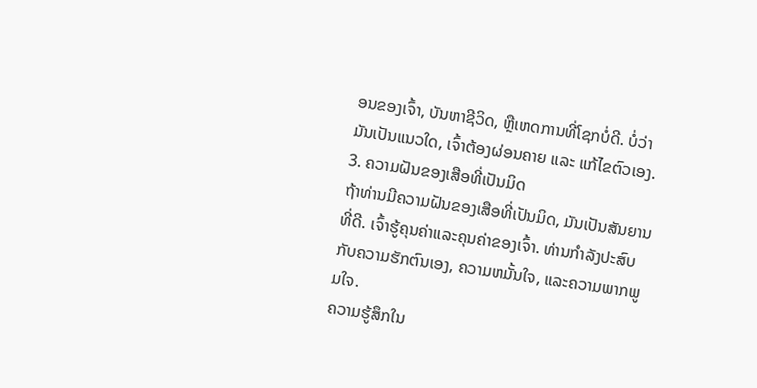ອນຂອງເຈົ້າ, ບັນຫາຊີວິດ, ຫຼືເຫດການທີ່ໂຊກບໍ່ດີ. ບໍ່ວ່າມັນເປັນແນວໃດ, ເຈົ້າຕ້ອງຜ່ອນຄາຍ ແລະ ແກ້ໄຂຕົວເອງ.
3. ຄວາມຝັນຂອງເສືອທີ່ເປັນມິດ
ຖ້າທ່ານມີຄວາມຝັນຂອງເສືອທີ່ເປັນມິດ, ມັນເປັນສັນຍານທີ່ດີ. ເຈົ້າຮູ້ຄຸນຄ່າແລະຄຸນຄ່າຂອງເຈົ້າ. ທ່ານກໍາລັງປະສົບກັບຄວາມຮັກຕົນເອງ, ຄວາມຫມັ້ນໃຈ, ແລະຄວາມພາກພູມໃຈ.
ຄວາມຮູ້ສຶກໃນ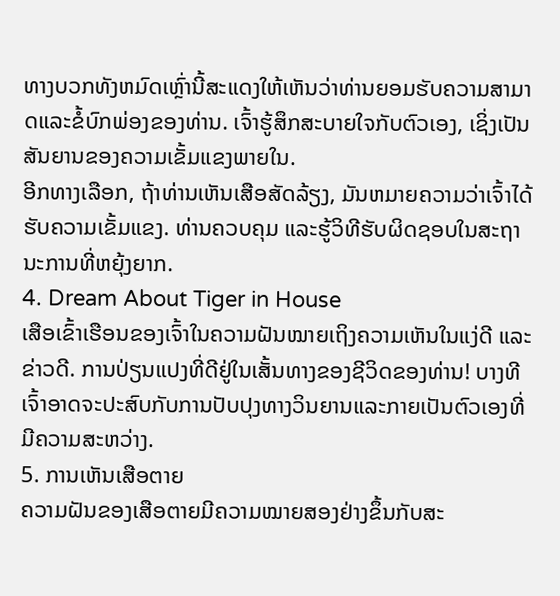ທາງບວກທັງຫມົດເຫຼົ່ານີ້ສະແດງໃຫ້ເຫັນວ່າທ່ານຍອມຮັບຄວາມສາມາດແລະຂໍ້ບົກພ່ອງຂອງທ່ານ. ເຈົ້າຮູ້ສຶກສະບາຍໃຈກັບຕົວເອງ, ເຊິ່ງເປັນສັນຍານຂອງຄວາມເຂັ້ມແຂງພາຍໃນ.
ອີກທາງເລືອກ, ຖ້າທ່ານເຫັນເສືອສັດລ້ຽງ, ມັນຫມາຍຄວາມວ່າເຈົ້າໄດ້ຮັບຄວາມເຂັ້ມແຂງ. ທ່ານຄວບຄຸມ ແລະຮູ້ວິທີຮັບຜິດຊອບໃນສະຖານະການທີ່ຫຍຸ້ງຍາກ.
4. Dream About Tiger in House
ເສືອເຂົ້າເຮືອນຂອງເຈົ້າໃນຄວາມຝັນໝາຍເຖິງຄວາມເຫັນໃນແງ່ດີ ແລະຂ່າວດີ. ການປ່ຽນແປງທີ່ດີຢູ່ໃນເສັ້ນທາງຂອງຊີວິດຂອງທ່ານ! ບາງທີເຈົ້າອາດຈະປະສົບກັບການປັບປຸງທາງວິນຍານແລະກາຍເປັນຕົວເອງທີ່ມີຄວາມສະຫວ່າງ.
5. ການເຫັນເສືອຕາຍ
ຄວາມຝັນຂອງເສືອຕາຍມີຄວາມໝາຍສອງຢ່າງຂຶ້ນກັບສະ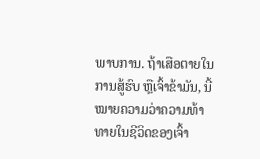ພາບການ. ຖ້າເສືອຕາຍໃນການສູ້ຮົບ ຫຼືເຈົ້າຂ້າມັນ, ນີ້ໝາຍຄວາມວ່າຄວາມທ້າທາຍໃນຊີວິດຂອງເຈົ້າ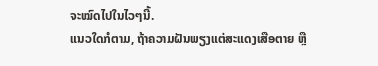ຈະໝົດໄປໃນໄວໆນີ້.
ແນວໃດກໍຕາມ, ຖ້າຄວາມຝັນພຽງແຕ່ສະແດງເສືອຕາຍ ຫຼື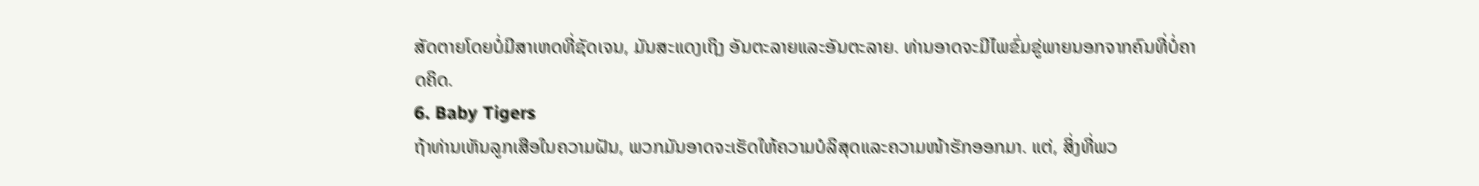ສັດຕາຍໂດຍບໍ່ມີສາເຫດທີ່ຊັດເຈນ, ມັນສະແດງເຖິງ ອັນຕະລາຍແລະອັນຕະລາຍ. ທ່ານອາດຈະມີໄພຂົ່ມຂູ່ພາຍນອກຈາກຄົນທີ່ບໍ່ຄາດຄິດ.
6. Baby Tigers
ຖ້າທ່ານເຫັນລູກເສືອໃນຄວາມຝັນ, ພວກມັນອາດຈະເຮັດໃຫ້ຄວາມບໍລິສຸດແລະຄວາມໜ້າຮັກອອກມາ. ແຕ່, ສິ່ງທີ່ພວ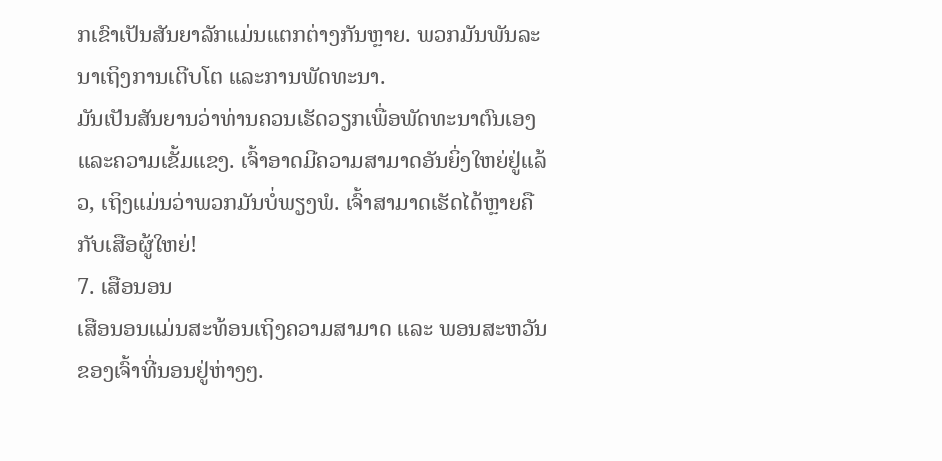ກເຂົາເປັນສັນຍາລັກແມ່ນແຕກຕ່າງກັນຫຼາຍ. ພວກມັນພັນລະນາເຖິງການເຕີບໂຕ ແລະການພັດທະນາ.
ມັນເປັນສັນຍານວ່າທ່ານຄວນເຮັດວຽກເພື່ອພັດທະນາຕົນເອງ ແລະຄວາມເຂັ້ມແຂງ. ເຈົ້າອາດມີຄວາມສາມາດອັນຍິ່ງໃຫຍ່ຢູ່ແລ້ວ, ເຖິງແມ່ນວ່າພວກມັນບໍ່ພຽງພໍ. ເຈົ້າສາມາດເຮັດໄດ້ຫຼາຍຄືກັບເສືອຜູ້ໃຫຍ່!
7. ເສືອນອນ
ເສືອນອນແມ່ນສະທ້ອນເຖິງຄວາມສາມາດ ແລະ ພອນສະຫວັນຂອງເຈົ້າທີ່ນອນຢູ່ຫ່າງໆ.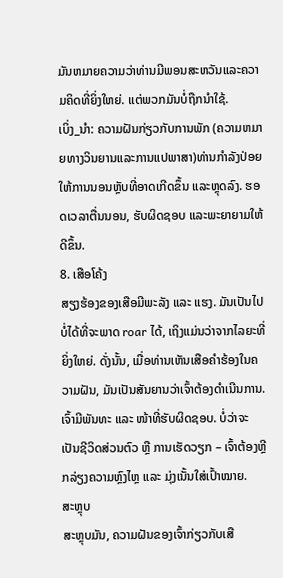ມັນຫມາຍຄວາມວ່າທ່ານມີພອນສະຫວັນແລະຄວາມຄິດທີ່ຍິ່ງໃຫຍ່. ແຕ່ພວກມັນບໍ່ຖືກນຳໃຊ້.
ເບິ່ງ_ນຳ: ຄວາມຝັນກ່ຽວກັບການພັກ (ຄວາມຫມາຍທາງວິນຍານແລະການແປພາສາ)ທ່ານກຳລັງປ່ອຍໃຫ້ການນອນຫຼັບທີ່ອາດເກີດຂຶ້ນ ແລະຫຼຸດລົງ. ຮອດເວລາຕື່ນນອນ, ຮັບຜິດຊອບ ແລະພະຍາຍາມໃຫ້ດີຂຶ້ນ.
8. ເສືອໂຄ້ງ
ສຽງຮ້ອງຂອງເສືອມີພະລັງ ແລະ ແຮງ. ມັນເປັນໄປບໍ່ໄດ້ທີ່ຈະພາດ roar ໄດ້, ເຖິງແມ່ນວ່າຈາກໄລຍະທີ່ຍິ່ງໃຫຍ່. ດັ່ງນັ້ນ, ເມື່ອທ່ານເຫັນເສືອຄຳຮ້ອງໃນຄວາມຝັນ, ມັນເປັນສັນຍານວ່າເຈົ້າຕ້ອງດຳເນີນການ.
ເຈົ້າມີພັນທະ ແລະ ໜ້າທີ່ຮັບຜິດຊອບ. ບໍ່ວ່າຈະເປັນຊີວິດສ່ວນຕົວ ຫຼື ການເຮັດວຽກ – ເຈົ້າຕ້ອງຫຼີກລ່ຽງຄວາມຫຼົງໄຫຼ ແລະ ມຸ່ງເນັ້ນໃສ່ເປົ້າໝາຍ.
ສະຫຼຸບ
ສະຫຼຸບມັນ, ຄວາມຝັນຂອງເຈົ້າກ່ຽວກັບເສື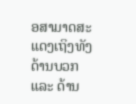ອສາມາດສະແດງເຖິງທັງດ້ານບວກ ແລະ ດ້ານ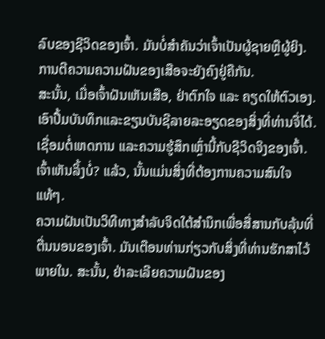ລົບຂອງຊີວິດຂອງເຈົ້າ. ມັນບໍ່ສໍາຄັນວ່າເຈົ້າເປັນຜູ້ຊາຍຫຼືຜູ້ຍິງ. ການຕີຄວາມຄວາມຝັນຂອງເສືອຈະຍັງຄົງຢູ່ຄືກັນ.
ສະນັ້ນ, ເມື່ອເຈົ້າຝັນເຫັນເສືອ, ຢ່າຕົກໃຈ ແລະ ຄຽດໃຫ້ຕົວເອງ. ເອົາປື້ມບັນທຶກແລະຂຽນບັນຊີລາຍລະອຽດຂອງສິ່ງທີ່ທ່ານຈື່ໄດ້. ເຊື່ອມຕໍ່ເຫດການ ແລະຄວາມຮູ້ສຶກເຫຼົ່ານີ້ກັບຊີວິດຈິງຂອງເຈົ້າ.
ເຈົ້າເຫັນລິ້ງບໍ່? ແລ້ວ, ນັ້ນແມ່ນສິ່ງທີ່ຕ້ອງການຄວາມສົນໃຈແທ້ໆ.
ຄວາມຝັນເປັນວິທີທາງສໍາລັບຈິດໃຕ້ສຳນຶກເພື່ອສື່ສານກັບລຸ້ນທີ່ຕື່ນນອນຂອງເຈົ້າ. ມັນເຕືອນທ່ານກ່ຽວກັບສິ່ງທີ່ທ່ານຮັກສາໄວ້ພາຍໃນ. ສະນັ້ນ, ຢ່າລະເລີຍຄວາມຝັນຂອງ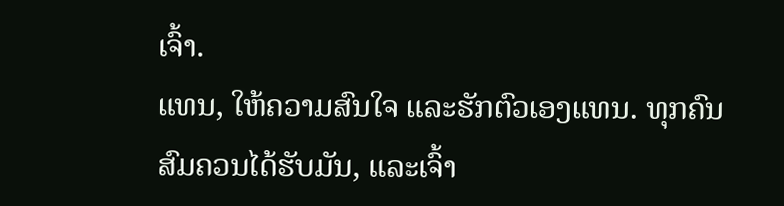ເຈົ້າ.
ແທນ, ໃຫ້ຄວາມສົນໃຈ ແລະຮັກຕົວເອງແທນ. ທຸກຄົນສົມຄວນໄດ້ຮັບມັນ, ແລະເຈົ້າ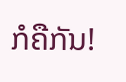ກໍຄືກັນ!